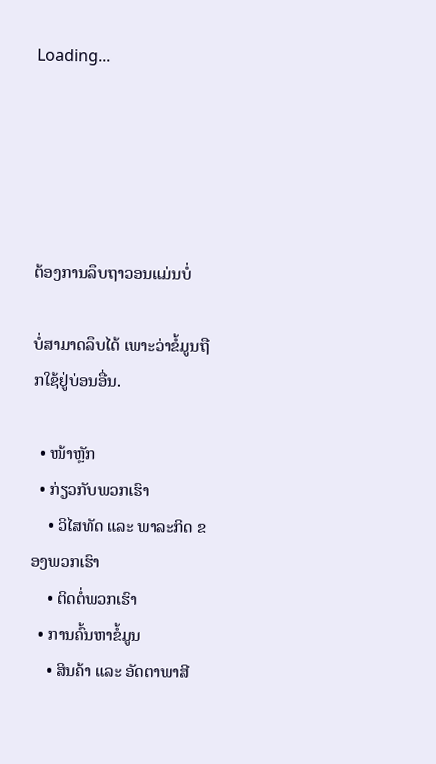Loading...





ຕ້ອງການລຶບຖາວອນແມ່ນບໍ່

ບໍ່ສາມາດລຶບໄດ້ ເພາະວ່າຂໍ້ມູນຖືກໃຊ້ຢູ່ບ່ອນອື່ນ.

  • ໜ້າຫຼັກ
  • ກ່ຽວກັບພວກເຮົາ
    • ວິໄສທັດ ແລະ ພາລະກິດ ຂອງພວກເຮົາ
    • ຕິດຕໍ່ພວກເຮົາ
  • ການຄົ້ນຫາຂໍ້ມູນ
    • ສິນຄ້າ ແລະ ອັດຕາພາສີ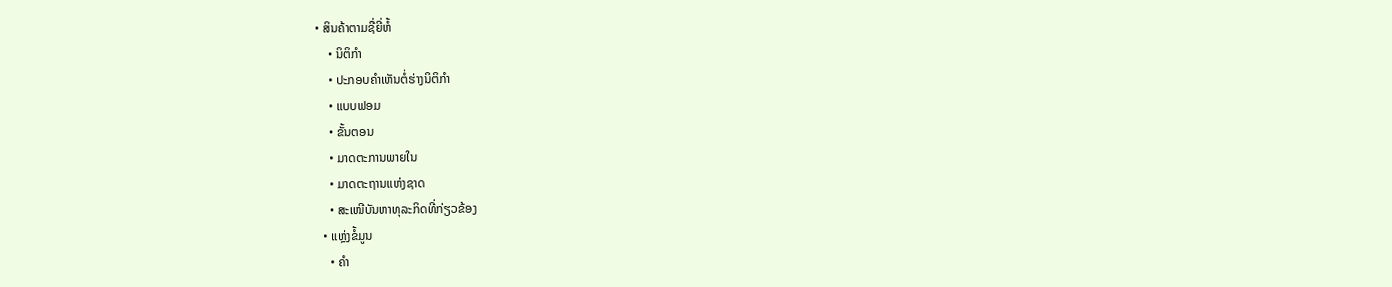• ສິນຄ້າຕາມຊື່ຍີ່ຫໍ້
    • ນິຕິກຳ
    • ປະກອບຄໍາເຫັນຕໍ່ຮ່າງນິຕິກໍາ
    • ແບບຟອມ
    • ຂັ້ນຕອນ
    • ມາດຕະການພາຍໃນ
    • ມາດຕະຖານແຫ່ງຊາດ
    • ສະເໜີບັນຫາທຸລະກິດທີ່ກ່ຽວຂ້ອງ
  • ແຫຼ່ງຂໍ້ມູນ
    • ຄຳ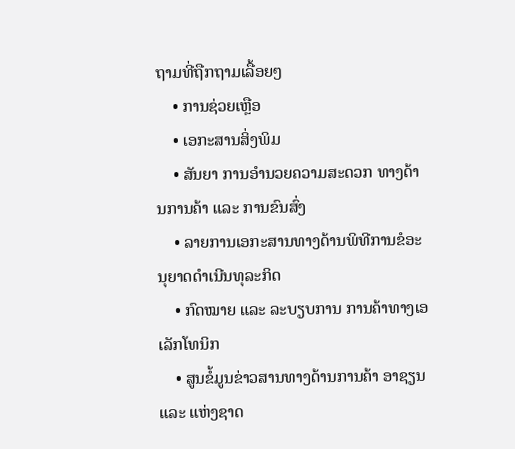ຖາມທີ່ຖືກຖາມເລື້ອຍໆ
    • ການຊ່ວຍເຫຼືອ
    • ເອກະສານສິ່ງພິມ
    • ສັນຍາ ການອຳນວຍຄວາມສະດວກ ທາງດ້ານການຄ້າ ແລະ ການຂົນສົ່ງ
    • ລາຍການເອກະສານທາງດ້ານພິທີການຂໍອະນຸຍາດດຳເນີນທຸລະກິດ
    • ກົດໝາຍ ແລະ ລະບຽບການ ການຄ້າທາງເອເລັກໂທນິກ
    • ສູນຂໍ້ມູນຂ່າວສານທາງດ້ານການຄ້າ ອາຊຽນ ແລະ ແຫ່ງຊາດ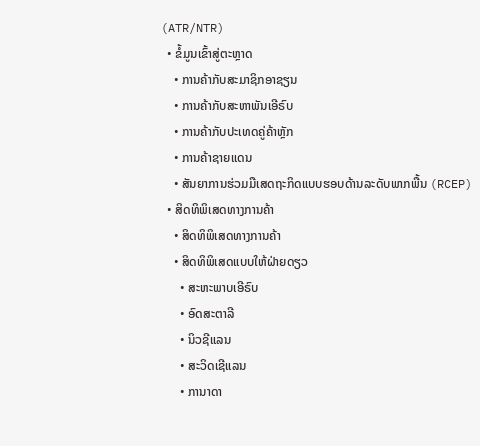(ATR/NTR)
  • ຂໍ້ມູນເຂົ້າສູ່ຕະຫຼາດ
    • ການຄ້າກັບສະມາຊິກອາຊຽນ
    • ການຄ້າກັບສະຫາພັນເອີຣົບ
    • ການຄ້າກັບປະເທດຄູ່ຄ້າຫຼັກ
    • ການຄ້າຊາຍແດນ
    • ສັນຍາການຮ່ວມມືເສດຖະກິດແບບຮອບດ້ານລະດັບພາກພື້ນ (RCEP)
  • ສິດທິພິເສດທາງການຄ້າ
    • ສິດທິພິເສດທາງການຄ້າ
    • ສິດທິພິເສດແບບໃຫ້ຝ່າຍດຽວ
      • ສະຫະພາບເອີຣົບ
      • ອົດສະຕາລີ
      • ນິວຊີແລນ
      • ສະວິດເຊີແລນ
      • ການາດາ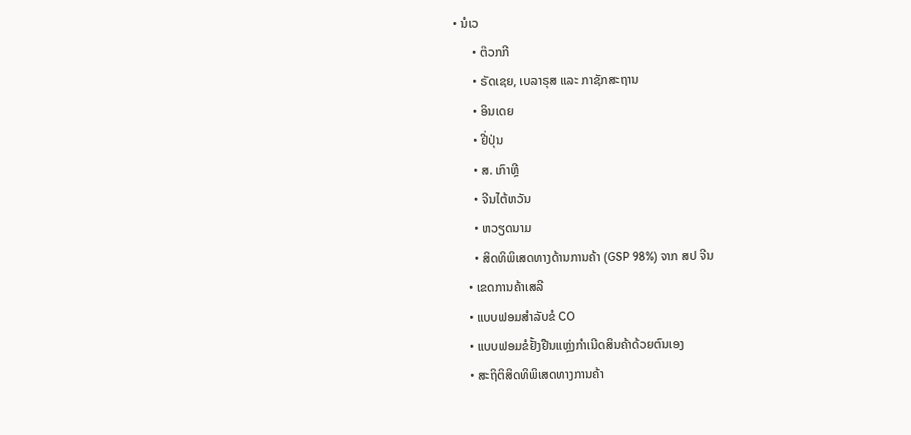• ນໍເວ
      • ຕ໊ວກກີ
      • ຣັດເຊຍ, ເບລາຣຸສ ແລະ ກາຊັກສະຖານ
      • ອິນເດຍ
      • ຢີ່ປຸ່ນ
      • ສ. ເກົາຫຼີ
      • ຈີນໄຕ້ຫວັນ
      • ຫວຽດນາມ
      • ສິດທິພິເສດທາງດ້ານການຄ້າ (GSP 98%) ຈາກ ສປ ຈີນ
    • ເຂດການຄ້າເສລີ
    • ແບບຟອມສຳລັບຂໍ CO
    • ແບບຟອມຂໍຢັ້ງຢືນແຫຼ່ງກຳເນີດສິນຄ້າດ້ວຍຕົນເອງ
    • ສະຖິຕິສິດທິພິເສດທາງການຄ້າ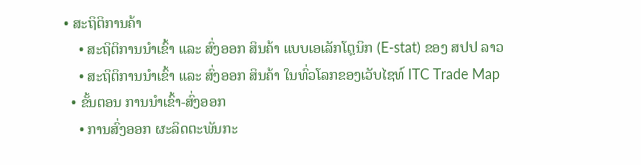• ສະຖິຕິການຄ້າ
    • ສະຖິຕິການນໍາເຂົ້າ ແລະ ສົ່ງອອກ ສິນຄ້າ ແບບເອເລັກໂຕຼນິກ (E-stat) ຂອງ ສປປ ລາວ
    • ສະຖິຕິການນໍາເຂົ້າ ແລະ ສົ່ງອອກ ສິນຄ້າ ໃນທົ່ວໂລກຂອງເວັບໄຊທ໌ ITC Trade Map
  • ຂັ້ນຕອນ ການນໍາເຂົ້າ-ສົ່ງອອກ
    • ການສົ່ງອອກ ຜະລິດຕະພັນກະ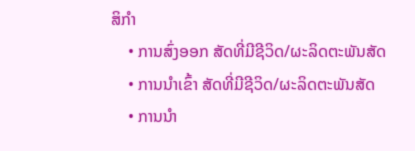ສິກໍາ
    • ການສົ່ງອອກ ສັດທີ່ມີຊີວິດ/ຜະລິດຕະພັນສັດ
    • ການນໍາເຂົ້າ ສັດທີ່ມີຊີວິດ/ຜະລິດຕະພັນສັດ
    • ການນໍາ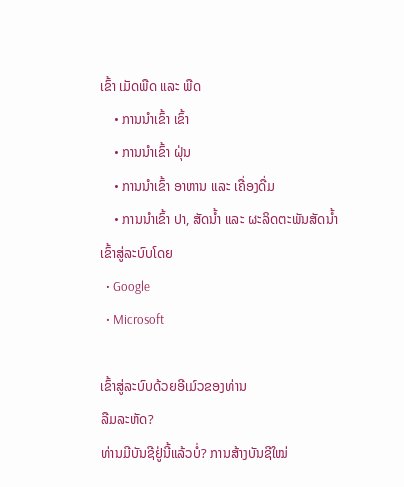ເຂົ້າ ເມັດພືດ ແລະ ພືດ
    • ການນໍາເຂົ້າ ເຂົ້າ
    • ການນໍາເຂົ້າ ຝຸ່ນ
    • ການນໍາເຂົ້າ ອາຫານ ແລະ ເຄື່ອງດື່ມ
    • ການນໍາເຂົ້າ ປາ, ສັດນໍ້າ ແລະ ຜະລິດຕະພັນສັດນໍ້າ
ເຂົ້າສູ່ລະບົບໂດຍ
  • Google
  • Microsoft

ເຂົ້າສູ່ລະບົບດ້ວຍອີເມ໌ວຂອງທ່ານ
ລືມລະຫັດ?
ທ່ານມີບັນຊີຢູ່ນີ້ແລ້ວບໍ່? ການສ້າງບັນຊີໃໝ່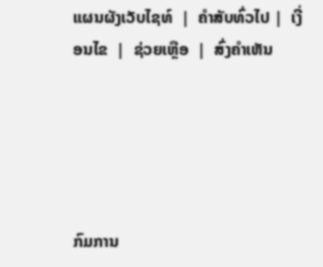ແຜນຜັງເວັບໄຊທ໌  |  ຄໍາສັບທົ່ວໄປ |  ເງີ່ອນໄຂ  |  ຊ່ວຍເຫຼືອ  |  ສົ່ງຄໍາເຫັນ





ກົມການ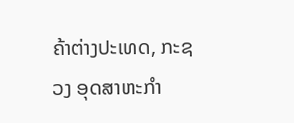ຄ້າຕ່າງປະເທດ, ກະຊວງ ອຸດສາຫະກຳ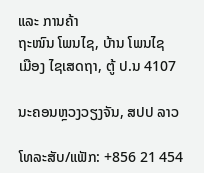ແລະ ການຄ້າ
ຖະໜົນ ໂພນໄຊ, ບ້ານ ໂພນໄຊ
ເມືອງ ໄຊເສດຖາ, ຕູ້ ປ.ນ 4107

ນະຄອນຫຼວງວຽງຈັນ, ສປປ ລາວ

ໂທລະສັບ/ແຟັກ: +856 21 454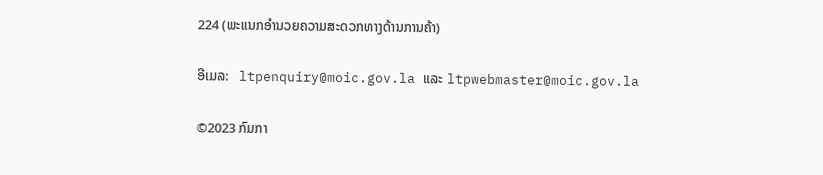224 (ພະແນກອໍານວຍຄວາມສະດວກທາງດ້ານການຄ້າ)

ອີເມລ:   ltpenquiry@moic.gov.la ແລະ ltpwebmaster@moic.gov.la

©2023 ກົມກາ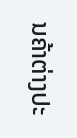ນຄ້າຕ່າງປະ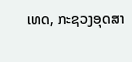ເທດ, ກະຊວງອຸດສາ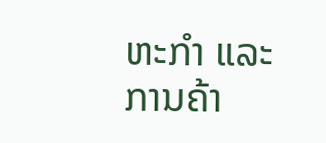ຫະກໍາ ແລະ ການຄ້າ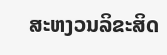ສະຫງວນລິຂະສິດ